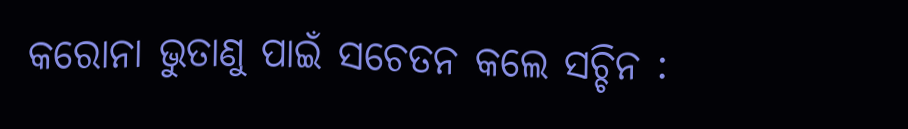କରୋନା ଭୁତାଣୁ ପାଇଁ ସଚେତନ କଲେ ସଚ୍ଚିନ :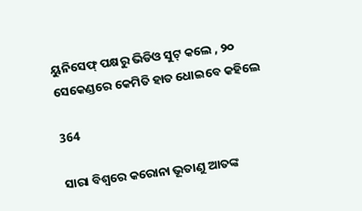ୟୁନିସେଫ୍ ପକ୍ଷରୁ ଭିଡିଓ ସୁଟ୍ କଲେ , ୨୦ ସେକେଣ୍ଡରେ କେମିତି ହାତ ଧୋଇବେ କହିଲେ

364

ସାରା ବିଶ୍ୱରେ କରୋନା ଭୂତାଣୁ ଆତଙ୍କ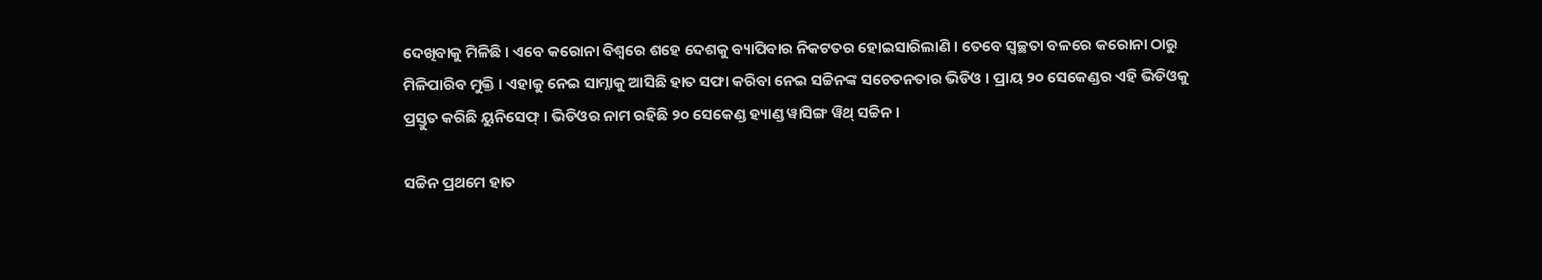ଦେଖିବାକୁ ମିଳିଛି । ଏବେ କରୋନା ବିଶ୍ୱରେ ଶହେ ଦେଶକୁ ବ୍ୟାପିବାର ନିକଟତର ହୋଇସାରିଲାଣି । ତେବେ ସ୍ୱଚ୍ଛତା ବଳରେ କରୋନା ଠାରୁ ମିଳିପାରିବ ମୁକ୍ତି । ଏହାକୁ ନେଇ ସାମ୍ନାକୁ ଆସିଛି ହାତ ସଫା କରିବା ନେଇ ସଚ୍ଚିନଙ୍କ ସଚେତନତାର ଭିଡିଓ । ପ୍ରାୟ ୨୦ ସେକେଣ୍ଡର ଏହି ଭିଡିଓକୁ ପ୍ରସ୍ତୁତ କରିଛି ୟୁନିସେଫ୍ । ଭିଡିଓର ନାମ ରହିଛି ୨୦ ସେକେଣ୍ଡ ହ୍ୟାଣ୍ଡ ୱାସିଙ୍ଗ ୱିଥ୍ ସଚ୍ଚିନ ।

ସଚ୍ଚିନ ପ୍ରଥମେ ହାତ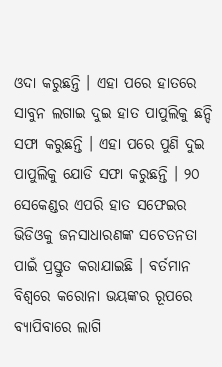ଓଦା କରୁଛନ୍ତି । ଏହା ପରେ ହାତରେ ସାବୁନ ଲଗାଇ ଦୁଇ ହାତ ପାପୁଲିକୁ ଛନ୍ଦି ସଫା କରୁଛନ୍ତି । ଏହା ପରେ ପୁଣି ଦୁଇ ପାପୁଲିକୁ ଯୋଡି ସଫା କରୁଛନ୍ତି । ୨୦ ସେକେଣ୍ଡର ଏପରି ହାତ ସଫେଇର ଭିଡିଓକୁ ଜନସାଧାରଣଙ୍କ ସଚେତନତା ପାଇଁ ପ୍ରସ୍ତୁତ କରାଯାଇଛି । ବର୍ତମାନ ବିଶ୍ୱରେ କରୋନା ଭୟଙ୍କର ରୂପରେ ବ୍ୟାପିବାରେ ଲାଗି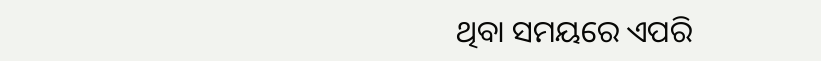ଥିବା ସମୟରେ ଏପରି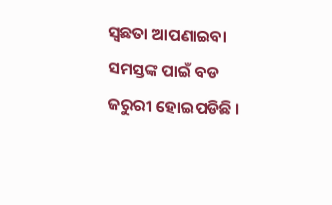ସ୍ୱଛତା ଆପଣାଇବା ସମସ୍ତଙ୍କ ପାଇଁ ବଡ ଜରୁରୀ ହୋଇପଡିଛି ।